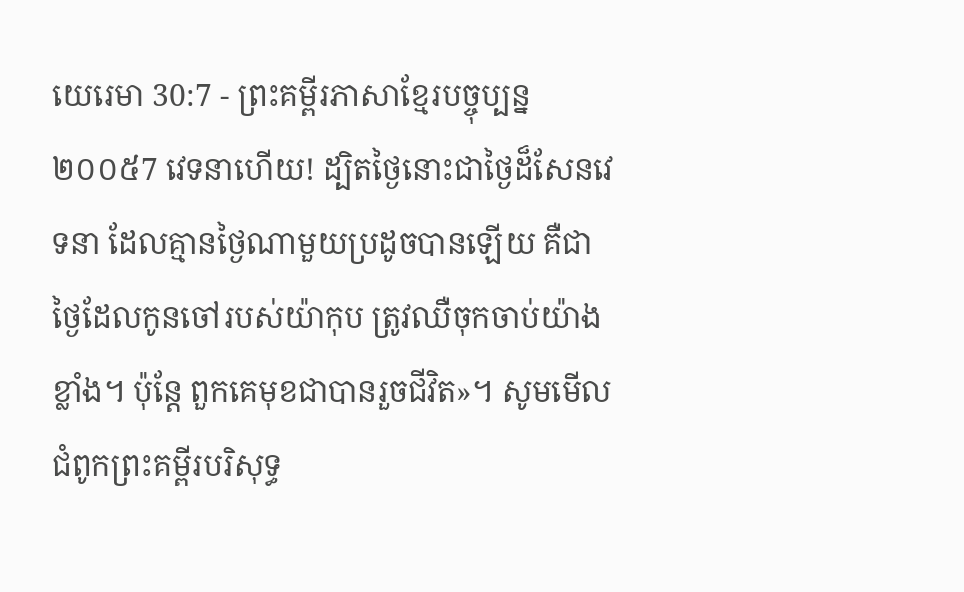យេរេមា 30:7 - ព្រះគម្ពីរភាសាខ្មែរបច្ចុប្បន្ន ២០០៥7 វេទនាហើយ! ដ្បិតថ្ងៃនោះជាថ្ងៃដ៏សែនវេទនា ដែលគ្មានថ្ងៃណាមួយប្រដូចបានឡើយ គឺជាថ្ងៃដែលកូនចៅរបស់យ៉ាកុប ត្រូវឈឺចុកចាប់យ៉ាងខ្លាំង។ ប៉ុន្តែ ពួកគេមុខជាបានរួចជីវិត»។ សូមមើលជំពូកព្រះគម្ពីរបរិសុទ្ធ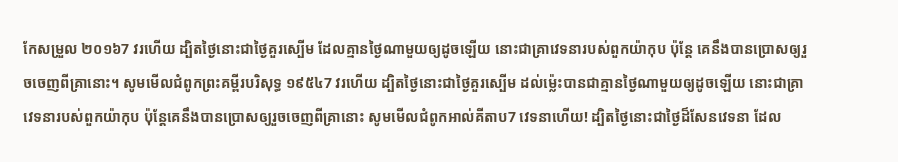កែសម្រួល ២០១៦7 វរហើយ ដ្បិតថ្ងៃនោះជាថ្ងៃគួរស្បើម ដែលគ្មានថ្ងៃណាមួយឲ្យដូចឡើយ នោះជាគ្រាវេទនារបស់ពួកយ៉ាកុប ប៉ុន្តែ គេនឹងបានប្រោសឲ្យរួចចេញពីគ្រានោះ។ សូមមើលជំពូកព្រះគម្ពីរបរិសុទ្ធ ១៩៥៤7 វរហើយ ដ្បិតថ្ងៃនោះជាថ្ងៃគួរស្បើម ដល់ម៉្លេះបានជាគ្មានថ្ងៃណាមួយឲ្យដូចឡើយ នោះជាគ្រាវេទនារបស់ពួកយ៉ាកុប ប៉ុន្តែគេនឹងបានប្រោសឲ្យរួចចេញពីគ្រានោះ សូមមើលជំពូកអាល់គីតាប7 វេទនាហើយ! ដ្បិតថ្ងៃនោះជាថ្ងៃដ៏សែនវេទនា ដែល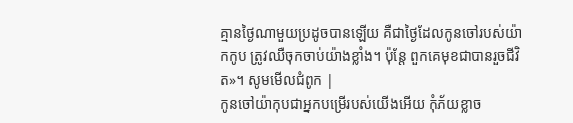គ្មានថ្ងៃណាមួយប្រដូចបានឡើយ គឺជាថ្ងៃដែលកូនចៅរបស់យ៉ាកកូប ត្រូវឈឺចុកចាប់យ៉ាងខ្លាំង។ ប៉ុន្តែ ពួកគេមុខជាបានរួចជីវិត»។ សូមមើលជំពូក |
កូនចៅយ៉ាកុបជាអ្នកបម្រើរបស់យើងអើយ កុំភ័យខ្លាច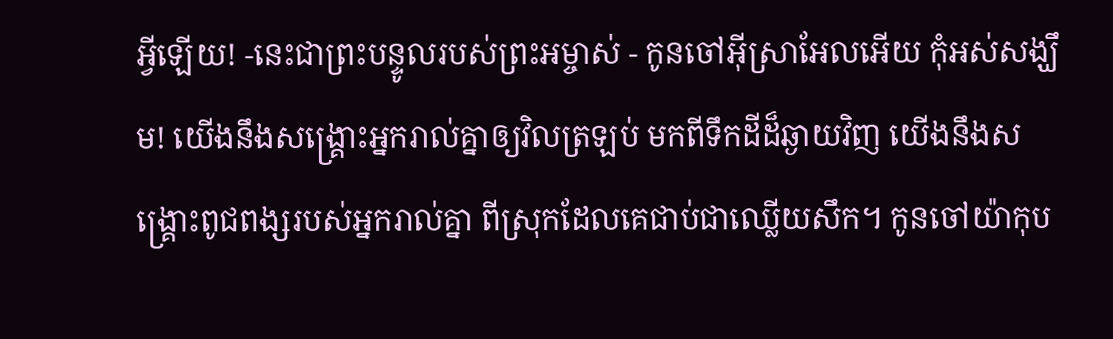អ្វីឡើយ! -នេះជាព្រះបន្ទូលរបស់ព្រះអម្ចាស់ - កូនចៅអ៊ីស្រាអែលអើយ កុំអស់សង្ឃឹម! យើងនឹងសង្គ្រោះអ្នករាល់គ្នាឲ្យវិលត្រឡប់ មកពីទឹកដីដ៏ឆ្ងាយវិញ យើងនឹងសង្គ្រោះពូជពង្សរបស់អ្នករាល់គ្នា ពីស្រុកដែលគេជាប់ជាឈ្លើយសឹក។ កូនចៅយ៉ាកុប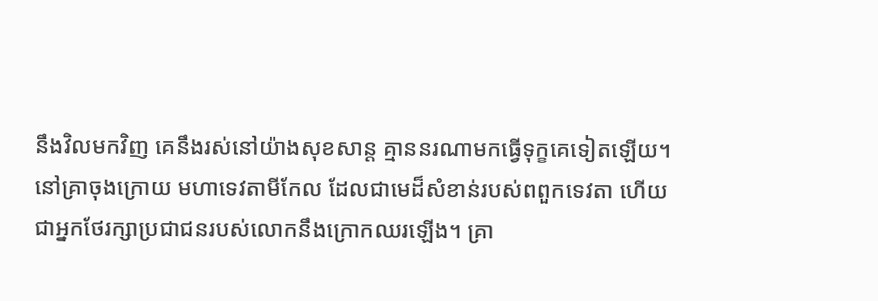នឹងវិលមកវិញ គេនឹងរស់នៅយ៉ាងសុខសាន្ត គ្មាននរណាមកធ្វើទុក្ខគេទៀតឡើយ។
នៅគ្រាចុងក្រោយ មហាទេវតាមីកែល ដែលជាមេដ៏សំខាន់របស់ពពួកទេវតា ហើយជាអ្នកថែរក្សាប្រជាជនរបស់លោកនឹងក្រោកឈរឡើង។ គ្រា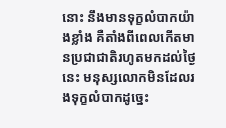នោះ នឹងមានទុក្ខលំបាកយ៉ាងខ្លាំង គឺតាំងពីពេលកើតមានប្រជាជាតិរហូតមកដល់ថ្ងៃនេះ មនុស្សលោកមិនដែលរងទុក្ខលំបាកដូច្នេះ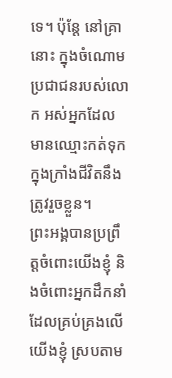ទេ។ ប៉ុន្តែ នៅគ្រានោះ ក្នុងចំណោមប្រជាជនរបស់លោក អស់អ្នកដែលមានឈ្មោះកត់ទុកក្នុងក្រាំងជីវិតនឹងត្រូវរួចខ្លួន។
ព្រះអង្គបានប្រព្រឹត្តចំពោះយើងខ្ញុំ និងចំពោះអ្នកដឹកនាំដែលគ្រប់គ្រងលើយើងខ្ញុំ ស្របតាម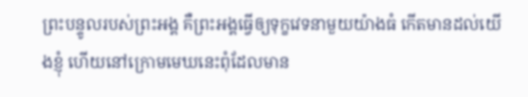ព្រះបន្ទូលរបស់ព្រះអង្គ គឺព្រះអង្គធ្វើឲ្យទុក្ខវេទនាមួយយ៉ាងធំ កើតមានដល់យើងខ្ញុំ ហើយនៅក្រោមមេឃនេះពុំដែលមាន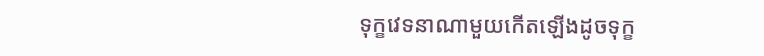ទុក្ខវេទនាណាមួយកើតឡើងដូចទុក្ខ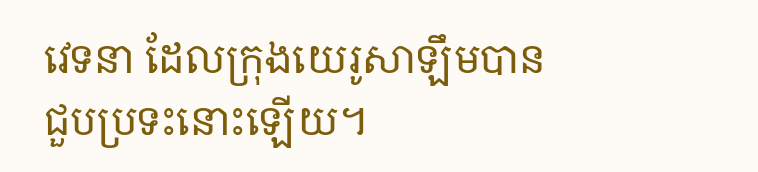វេទនា ដែលក្រុងយេរូសាឡឹមបានជួបប្រទះនោះឡើយ។